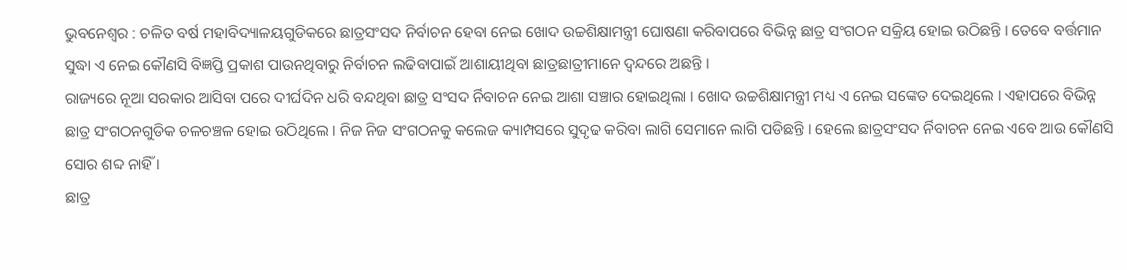ଭୁବନେଶ୍ୱର : ଚଳିତ ବର୍ଷ ମହାବିଦ୍ୟାଳୟଗୁଡିକରେ ଛାତ୍ରସଂସଦ ନିର୍ବାଚନ ହେବା ନେଇ ଖୋଦ ଉଚ୍ଚଶିକ୍ଷାମନ୍ତ୍ରୀ ଘୋଷଣା କରିବାପରେ ବିଭିନ୍ନ ଛାତ୍ର ସଂଗଠନ ସକ୍ରିୟ ହୋଇ ଉଠିଛନ୍ତି । ତେବେ ବର୍ତ୍ତମାନ ସୁଦ୍ଧା ଏ ନେଇ କୌଣସି ବିଜ୍ଞପ୍ତି ପ୍ରକାଶ ପାଉନଥିବାରୁ ନିର୍ବାଚନ ଲଢିବାପାଇଁ ଆଶାୟୀଥିବା ଛାତ୍ରଛାତ୍ରୀମାନେ ଦ୍ୱନ୍ଦରେ ଅଛନ୍ତି ।
ରାଜ୍ୟରେ ନୂଆ ସରକାର ଆସିବା ପରେ ଦୀର୍ଘଦିନ ଧରି ବନ୍ଦଥିବା ଛାତ୍ର ସଂସଦ ର୍ନିବାଚନ ନେଇ ଆଶା ସଞ୍ଚାର ହୋଇଥିଲା । ଖୋଦ ଉଚ୍ଚଶିକ୍ଷାମନ୍ତ୍ରୀ ମଧ୍ୟ ଏ ନେଇ ସଙ୍କେତ ଦେଇଥିଲେ । ଏହାପରେ ବିଭିନ୍ନ ଛାତ୍ର ସଂଗଠନଗୁଡିକ ଚଳଚଞ୍ଚଳ ହୋଇ ଉଠିଥିଲେ । ନିଜ ନିଜ ସଂଗଠନକୁ କଲେଜ କ୍ୟାମ୍ପସରେ ସୁଦୃଢ କରିବା ଲାଗି ସେମାନେ ଲାଗି ପଡିଛନ୍ତି । ହେଲେ ଛାତ୍ରସଂସଦ ର୍ନିବାଚନ ନେଇ ଏବେ ଆଉ କୌଣସି ସୋର ଶବ୍ଦ ନାହିଁ ।
ଛାତ୍ର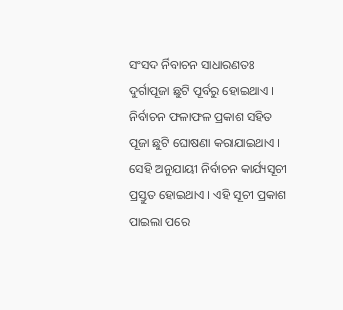ସଂସଦ ର୍ନିବାଚନ ସାଧାରଣତଃ ଦୁର୍ଗାପୂଜା ଛୁଟି ପୂର୍ବରୁ ହୋଇଥାଏ । ନିର୍ବାଚନ ଫଳାଫଳ ପ୍ରକାଶ ସହିତ ପୂଜା ଛୁଟି ଘୋଷଣା କରାଯାଇଥାଏ । ସେହି ଅନୁଯାୟୀ ନିର୍ବାଚନ କାର୍ଯ୍ୟସୂଚୀ ପ୍ରସ୍ତୁତ ହୋଇଥାଏ । ଏହି ସୂଚୀ ପ୍ରକାଶ ପାଇଲା ପରେ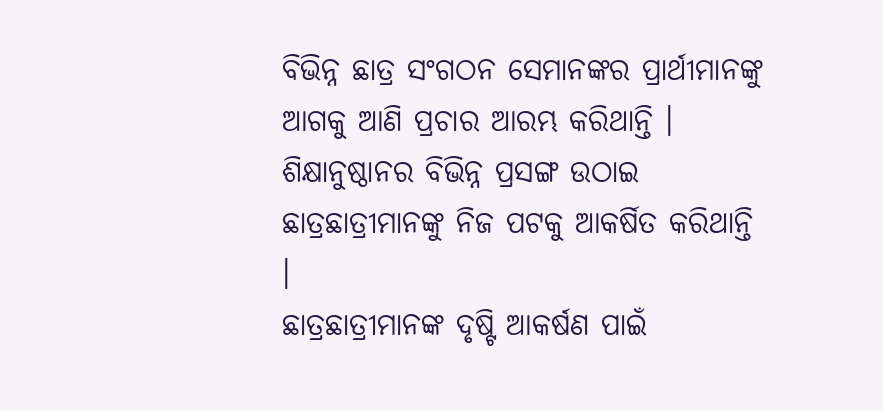ବିଭିନ୍ନ ଛାତ୍ର ସଂଗଠନ ସେମାନଙ୍କର ପ୍ରାର୍ଥୀମାନଙ୍କୁ ଆଗକୁ ଆଣି ପ୍ରଚାର ଆରମ୍ଭ କରିଥାନ୍ତି । ଶିକ୍ଷାନୁଷ୍ଠାନର ବିଭିନ୍ନ ପ୍ରସଙ୍ଗ ଉଠାଇ ଛାତ୍ରଛାତ୍ରୀମାନଙ୍କୁ ନିଜ ପଟକୁ ଆକର୍ଷିତ କରିଥାନ୍ତି ।
ଛାତ୍ରଛାତ୍ରୀମାନଙ୍କ ଦୃଷ୍ଟି ଆକର୍ଷଣ ପାଇଁ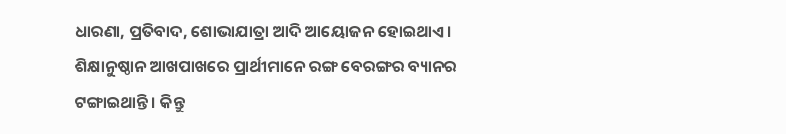ଧାରଣା, ପ୍ରତିବାଦ, ଶୋଭାଯାତ୍ରା ଆଦି ଆୟୋଜନ ହୋଇଥାଏ । ଶିକ୍ଷାନୁଷ୍ଠାନ ଆଖପାଖରେ ପ୍ରାର୍ଥୀମାନେ ରଙ୍ଗ ବେରଙ୍ଗର ବ୍ୟାନର ଟଙ୍ଗାଇଥାନ୍ତି । କିନ୍ତୁ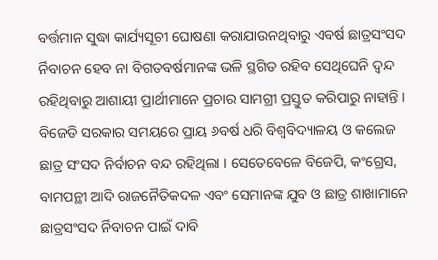ବର୍ତ୍ତମାନ ସୁଦ୍ଧା କାର୍ଯ୍ୟସୂଚୀ ଘୋଷଣା କରାଯାଉନଥିବାରୁ ଏବର୍ଷ ଛାତ୍ରସଂସଦ ର୍ନିବାଚନ ହେବ ନା ବିଗତବର୍ଷମାନଙ୍କ ଭଳି ସ୍ଥଗିତ ରହିବ ସେଥିଘେନି ଦ୍ୱନ୍ଦ ରହିଥିବାରୁ ଆଶାୟୀ ପ୍ରାର୍ଥୀମାନେ ପ୍ରଚାର ସାମଗ୍ରୀ ପ୍ରସ୍ତୁତ କରିପାରୁ ନାହାନ୍ତି ।
ବିଜେଡି ସରକାର ସମୟରେ ପ୍ରାୟ ୬ବର୍ଷ ଧରି ବିଶ୍ୱବିଦ୍ୟାଳୟ ଓ କଲେଜ ଛାତ୍ର ସଂସଦ ନିର୍ବାଚନ ବନ୍ଦ ରହିଥିଲା । ସେତେବେଳେ ବିଜେପି, କଂଗ୍ରେସ, ବାମପନ୍ଥୀ ଆଦି ରାଜନୈତିକଦଳ ଏବଂ ସେମାନଙ୍କ ଯୁବ ଓ ଛାତ୍ର ଶାଖାମାନେ ଛାତ୍ରସଂସଦ ର୍ନିବାଚନ ପାଇଁ ଦାବି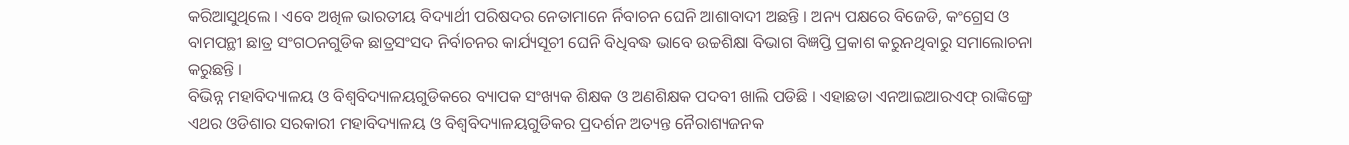କରିଆସୁଥିଲେ । ଏବେ ଅଖିଳ ଭାରତୀୟ ବିଦ୍ୟାର୍ଥୀ ପରିଷଦର ନେତାମାନେ ର୍ନିବାଚନ ଘେନି ଆଶାବାଦୀ ଅଛନ୍ତି । ଅନ୍ୟ ପକ୍ଷରେ ବିଜେଡି, କଂଗ୍ରେସ ଓ ବାମପନ୍ଥୀ ଛାତ୍ର ସଂଗଠନଗୁଡିକ ଛାତ୍ରସଂସଦ ନିର୍ବାଚନର କାର୍ଯ୍ୟସୂଚୀ ଘେନି ବିଧିବଦ୍ଧ ଭାବେ ଉଚ୍ଚଶିକ୍ଷା ବିଭାଗ ବିଜ୍ଞପ୍ତି ପ୍ରକାଶ କରୁନଥିବାରୁ ସମାଲୋଚନା କରୁଛନ୍ତି ।
ବିଭିନ୍ନ ମହାବିଦ୍ୟାଳୟ ଓ ବିଶ୍ୱବିଦ୍ୟାଳୟଗୁଡିକରେ ବ୍ୟାପକ ସଂଖ୍ୟକ ଶିକ୍ଷକ ଓ ଅଣଶିକ୍ଷକ ପଦବୀ ଖାଲି ପଡିଛି । ଏହାଛଡା ଏନଆଇଆରଏଫ୍ ରାଙ୍କିଙ୍ଗ୍ରେ ଏଥର ଓଡିଶାର ସରକାରୀ ମହାବିଦ୍ୟାଳୟ ଓ ବିଶ୍ୱବିଦ୍ୟାଳୟଗୁଡିକର ପ୍ରଦର୍ଶନ ଅତ୍ୟନ୍ତ ନୈରାଶ୍ୟଜନକ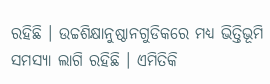ରହିଛି । ଉଚ୍ଚଶିକ୍ଷାନୁଷ୍ଠାନଗୁଡିକରେ ମଧ୍ୟ ଭିତ୍ତିଭୂମି ସମସ୍ୟା ଲାଗି ରହିଛି । ଏମିତିକି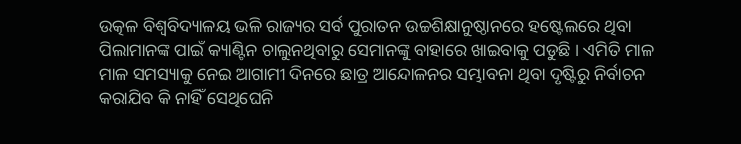ଉତ୍କଳ ବିଶ୍ୱବିଦ୍ୟାଳୟ ଭଳି ରାଜ୍ୟର ସର୍ବ ପୁରାତନ ଉଚ୍ଚଶିକ୍ଷାନୁଷ୍ଠାନରେ ହଷ୍ଟେଲରେ ଥିବା ପିଲାମାନଙ୍କ ପାଇଁ କ୍ୟାଣ୍ଟିନ ଚାଲୁନଥିବାରୁ ସେମାନଙ୍କୁ ବାହାରେ ଖାଇବାକୁ ପଡୁଛି । ଏମିତି ମାଳ ମାଳ ସମସ୍ୟାକୁ ନେଇ ଆଗାମୀ ଦିନରେ ଛାତ୍ର ଆନ୍ଦୋଳନର ସମ୍ଭାବନା ଥିବା ଦୃଷ୍ଟିରୁ ନିର୍ବାଚନ କରାଯିବ କି ନାହିଁ ସେଥିଘେନି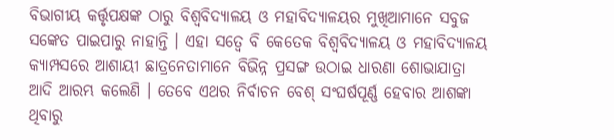ବିଭାଗୀୟ କର୍ତ୍ତୃପକ୍ଷଙ୍କ ଠାରୁ ବିଶ୍ୱବିଦ୍ୟାଳୟ ଓ ମହାବିଦ୍ୟାଳୟର ମୁଖିଆମାନେ ସବୁଜ ସଙ୍କେତ ପାଇପାରୁ ନାହାନ୍ତି । ଏହା ସତ୍ୱେ ବି କେତେକ ବିଶ୍ୱବିଦ୍ୟାଳୟ ଓ ମହାବିଦ୍ୟାଳୟ କ୍ୟାମ୍ପସରେ ଆଶାୟୀ ଛାତ୍ରନେତାମାନେ ବିଭିନ୍ନ ପ୍ରସଙ୍ଗ ଉଠାଇ ଧାରଣା ଶୋଭାଯାତ୍ରା ଆଦି ଆରମ୍ଭ କଲେଣି । ତେବେ ଏଥର ନିର୍ବାଚନ ବେଶ୍ ସଂଘର୍ଷପୂର୍ଣ୍ଣ ହେବାର ଆଶଙ୍କା ଥିବାରୁ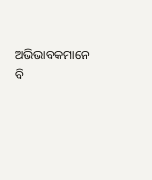ଅଭିଭାବକମାନେ ବି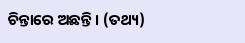ଚିନ୍ତାରେ ଅଛନ୍ତି । (ତଥ୍ୟ)